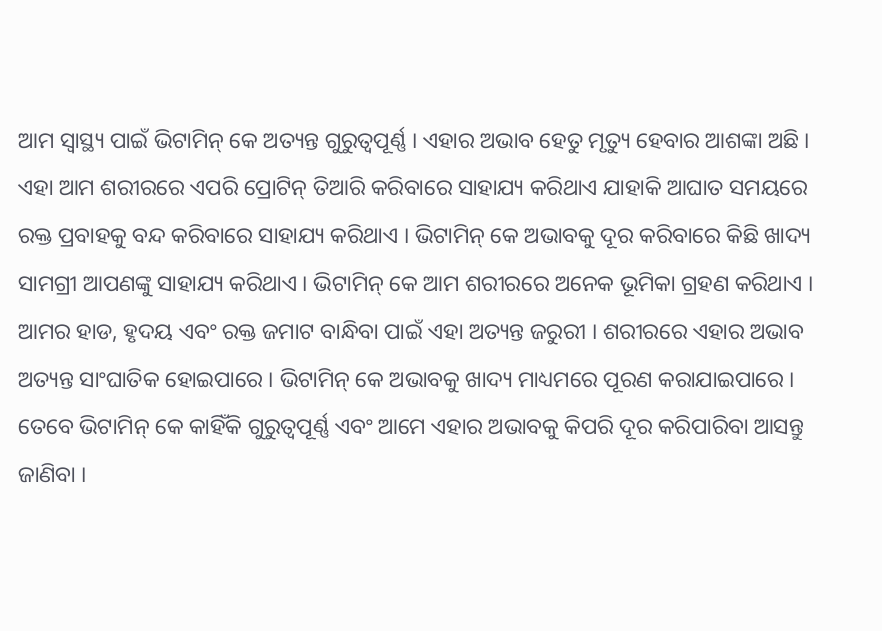ଆମ ସ୍ୱାସ୍ଥ୍ୟ ପାଇଁ ଭିଟାମିନ୍ କେ ଅତ୍ୟନ୍ତ ଗୁରୁତ୍ୱପୂର୍ଣ୍ଣ । ଏହାର ଅଭାବ ହେତୁ ମୃତ୍ୟୁ ହେବାର ଆଶଙ୍କା ଅଛି । ଏହା ଆମ ଶରୀରରେ ଏପରି ପ୍ରୋଟିନ୍ ତିଆରି କରିବାରେ ସାହାଯ୍ୟ କରିଥାଏ ଯାହାକି ଆଘାତ ସମୟରେ ରକ୍ତ ପ୍ରବାହକୁ ବନ୍ଦ କରିବାରେ ସାହାଯ୍ୟ କରିଥାଏ । ଭିଟାମିନ୍ କେ ଅଭାବକୁ ଦୂର କରିବାରେ କିଛି ଖାଦ୍ୟ ସାମଗ୍ରୀ ଆପଣଙ୍କୁ ସାହାଯ୍ୟ କରିଥାଏ । ଭିଟାମିନ୍ କେ ଆମ ଶରୀରରେ ଅନେକ ଭୂମିକା ଗ୍ରହଣ କରିଥାଏ । ଆମର ହାଡ, ହୃଦୟ ଏବଂ ରକ୍ତ ଜମାଟ ବାନ୍ଧିବା ପାଇଁ ଏହା ଅତ୍ୟନ୍ତ ଜରୁରୀ । ଶରୀରରେ ଏହାର ଅଭାବ ଅତ୍ୟନ୍ତ ସାଂଘାତିକ ହୋଇପାରେ । ଭିଟାମିନ୍ କେ ଅଭାବକୁ ଖାଦ୍ୟ ମାଧ୍ୟମରେ ପୂରଣ କରାଯାଇପାରେ । ତେବେ ଭିଟାମିନ୍ କେ କାହିଁକି ଗୁରୁତ୍ୱପୂର୍ଣ୍ଣ ଏବଂ ଆମେ ଏହାର ଅଭାବକୁ କିପରି ଦୂର କରିପାରିବା ଆସନ୍ତୁ ଜାଣିବା ।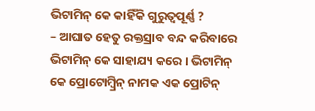ଭିଟାମିନ୍ କେ କାହିଁକି ଗୁରୁତ୍ୱପୂର୍ଣ୍ଣ ?
– ଆଘାତ ହେତୁ ରକ୍ତସ୍ରାବ ବନ୍ଦ କରିବାରେ ଭିଟାମିନ୍ କେ ସାହାଯ୍ୟ କରେ । ଭିଟାମିନ୍ କେ ପ୍ରୋଟୋମ୍ବ୍ରିନ୍ ନାମକ ଏକ ପ୍ରୋଟିନ୍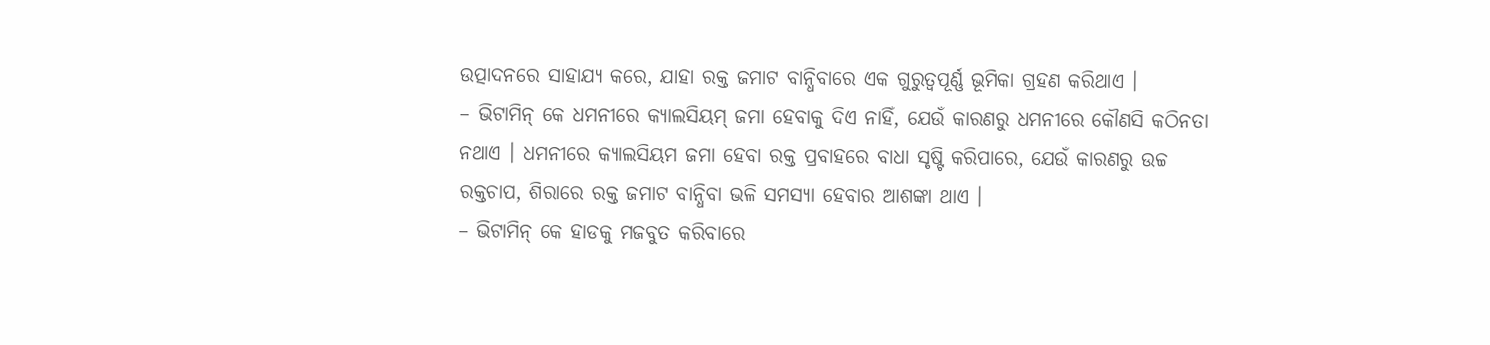ଉତ୍ପାଦନରେ ସାହାଯ୍ୟ କରେ, ଯାହା ରକ୍ତ ଜମାଟ ବାନ୍ଧିବାରେ ଏକ ଗୁରୁତ୍ୱପୂର୍ଣ୍ଣ ଭୂମିକା ଗ୍ରହଣ କରିଥାଏ ।
– ଭିଟାମିନ୍ କେ ଧମନୀରେ କ୍ୟାଲସିୟମ୍ ଜମା ହେବାକୁ ଦିଏ ନାହିଁ, ଯେଉଁ କାରଣରୁ ଧମନୀରେ କୌଣସି କଠିନତା ନଥାଏ । ଧମନୀରେ କ୍ୟାଲସିୟମ ଜମା ହେବା ରକ୍ତ ପ୍ରବାହରେ ବାଧା ସୃଷ୍ଟି କରିପାରେ, ଯେଉଁ କାରଣରୁ ଉଚ୍ଚ ରକ୍ତଚାପ, ଶିରାରେ ରକ୍ତ ଜମାଟ ବାନ୍ଧିବା ଭଳି ସମସ୍ୟା ହେବାର ଆଶଙ୍କା ଥାଏ ।
– ଭିଟାମିନ୍ କେ ହାଡକୁ ମଜବୁତ କରିବାରେ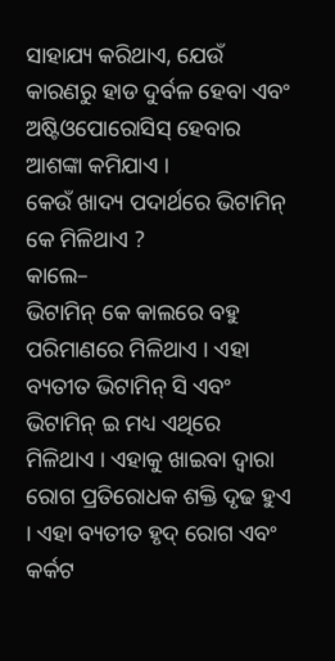ସାହାଯ୍ୟ କରିଥାଏ, ଯେଉଁ କାରଣରୁ ହାଡ ଦୁର୍ବଳ ହେବା ଏବଂ ଅଷ୍ଟିଓପୋରୋସିସ୍ ହେବାର ଆଶଙ୍କା କମିଯାଏ ।
କେଉଁ ଖାଦ୍ୟ ପଦାର୍ଥରେ ଭିଟାମିନ୍ କେ ମିଳିଥାଏ ?
କାଲେ–
ଭିଟାମିନ୍ କେ କାଲରେ ବହୁ ପରିମାଣରେ ମିଳିଥାଏ । ଏହା ବ୍ୟତୀତ ଭିଟାମିନ୍ ସି ଏବଂ ଭିଟାମିନ୍ ଇ ମଧ୍ୟ ଏଥିରେ ମିଳିଥାଏ । ଏହାକୁ ଖାଇବା ଦ୍ୱାରା ରୋଗ ପ୍ରତିରୋଧକ ଶକ୍ତି ଦୃଢ ହୁଏ । ଏହା ବ୍ୟତୀତ ହୃଦ୍ ରୋଗ ଏବଂ କର୍କଟ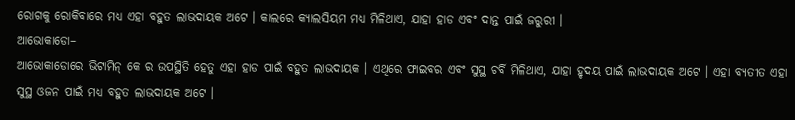ରୋଗକୁ ରୋକିବାରେ ମଧ୍ୟ ଏହା ବହୁତ ଲାଭଦାୟକ ଅଟେ । କାଲରେ କ୍ୟାଲସିୟମ ମଧ୍ୟ ମିଳିଥାଏ, ଯାହା ହାଡ ଏବଂ ଦାନ୍ତ ପାଇଁ ଜରୁରୀ ।
ଆଭୋକାଡୋ–
ଆଭୋକାଡୋରେ ଭିଟାମିନ୍ କେ ର ଉପସ୍ଥିତି ହେତୁ ଏହା ହାଡ ପାଇଁ ବହୁତ ଲାଭଦାୟକ । ଏଥିରେ ଫାଇବର ଏବଂ ସୁସ୍ଥ ଚର୍ବି ମିଳିଥାଏ, ଯାହା ହୃଦୟ ପାଇଁ ଲାଭଦାୟକ ଅଟେ । ଏହା ବ୍ୟତୀତ ଏହା ସୁସ୍ଥ ଓଜନ ପାଇଁ ମଧ୍ୟ ବହୁତ ଲାଭଦାୟକ ଅଟେ ।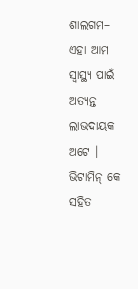ଶାଲଗମ–
ଏହା ଆମ ସ୍ୱାସ୍ଥ୍ୟ ପାଇଁ ଅତ୍ୟନ୍ତ ଲାଭଦାୟକ ଅଟେ । ଭିଟାମିନ୍ କେ ସହିତ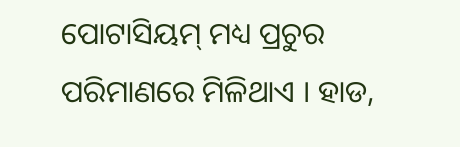ପୋଟାସିୟମ୍ ମଧ୍ୟ ପ୍ରଚୁର ପରିମାଣରେ ମିଳିଥାଏ । ହାଡ,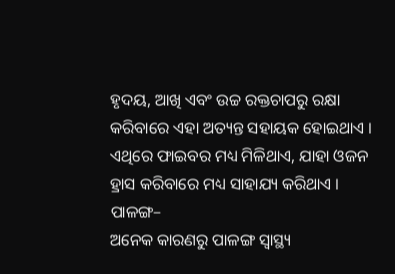ହୃଦୟ, ଆଖି ଏବଂ ଉଚ୍ଚ ରକ୍ତଚାପରୁ ରକ୍ଷା କରିବାରେ ଏହା ଅତ୍ୟନ୍ତ ସହାୟକ ହୋଇଥାଏ । ଏଥିରେ ଫାଇବର ମଧ୍ୟ ମିଳିଥାଏ, ଯାହା ଓଜନ ହ୍ରାସ କରିବାରେ ମଧ୍ୟ ସାହାଯ୍ୟ କରିଥାଏ ।
ପାଳଙ୍ଗ–
ଅନେକ କାରଣରୁ ପାଳଙ୍ଗ ସ୍ୱାସ୍ଥ୍ୟ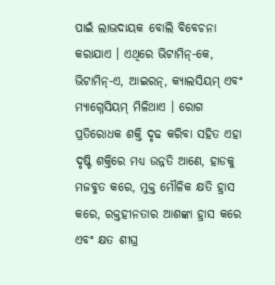ପାଇଁ ଲାଭଦାୟକ ବୋଲି ବିବେଚନା କରାଯାଏ । ଏଥିରେ ଭିଟାମିନ୍-କେ, ଭିଟାମିନ୍-ଏ, ଆଇରନ୍, କ୍ୟାଲସିୟମ୍ ଏବଂ ମ୍ୟାଗ୍ନେସିୟମ୍ ମିଳିଥାଏ । ରୋଗ ପ୍ରତିରୋଧକ ଶକ୍ତି ଦୃଢ କରିବା ସହିତ ଏହା ଦୃଷ୍ଟି ଶକ୍ତିରେ ମଧ୍ୟ ଉନ୍ନତି ଆଣେ, ହାଡକୁ ମଜବୁତ କରେ, ମୁକ୍ତ ମୌଳିକ କ୍ଷତି ହ୍ରାସ କରେ, ରକ୍ତହୀନତାର ଆଶଙ୍କା ହ୍ରାସ କରେ ଏବଂ କ୍ଷତ ଶୀଘ୍ର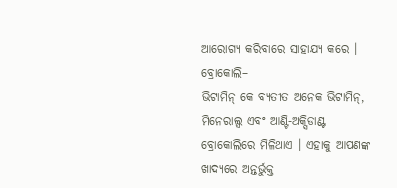ଆରୋଗ୍ୟ କରିବାରେ ସାହାଯ୍ୟ କରେ ।
ବ୍ରୋକୋଲି–
ଭିଟାମିନ୍ କେ ବ୍ୟତୀତ ଅନେକ ଭିଟାମିନ୍, ମିନେରାଲ୍ସ ଏବଂ ଆଣ୍ଟି-ଅକ୍ସିଡାଣ୍ଟ ବ୍ରୋକୋଲିରେ ମିଳିଥାଏ । ଏହାକୁ ଆପଣଙ୍କ ଖାଦ୍ୟରେ ଅନ୍ତର୍ଭୁକ୍ତ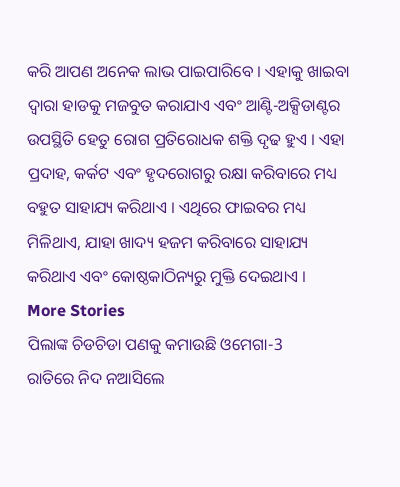କରି ଆପଣ ଅନେକ ଲାଭ ପାଇପାରିବେ । ଏହାକୁ ଖାଇବା ଦ୍ୱାରା ହାଡକୁ ମଜବୁତ କରାଯାଏ ଏବଂ ଆଣ୍ଟି-ଅକ୍ସିଡାଣ୍ଟର ଉପସ୍ଥିତି ହେତୁ ରୋଗ ପ୍ରତିରୋଧକ ଶକ୍ତି ଦୃଢ ହୁଏ । ଏହା ପ୍ରଦାହ, କର୍କଟ ଏବଂ ହୃଦରୋଗରୁ ରକ୍ଷା କରିବାରେ ମଧ୍ୟ ବହୁତ ସାହାଯ୍ୟ କରିଥାଏ । ଏଥିରେ ଫାଇବର ମଧ୍ୟ ମିଳିଥାଏ, ଯାହା ଖାଦ୍ୟ ହଜମ କରିବାରେ ସାହାଯ୍ୟ କରିଥାଏ ଏବଂ କୋଷ୍ଠକାଠିନ୍ୟରୁ ମୁକ୍ତି ଦେଇଥାଏ ।
More Stories
ପିଲାଙ୍କ ଚିଡଚିଡା ପଣକୁ କମାଉଛି ଓମେଗା-3
ରାତିରେ ନିଦ ନଆସିଲେ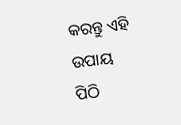କରନ୍ତୁ ଏହି ଉପାୟ
ପିଠି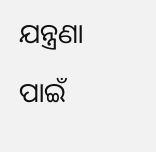ଯନ୍ତ୍ରଣା ପାଇଁ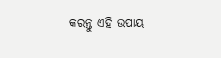କରନ୍ତୁ ଏହି ଉପାୟ